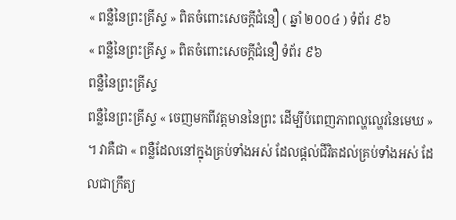« ពន្លឺនៃព្រះគ្រីស្ទ » ពិតចំពោះសេចក្តីជំនឿ ( ឆ្នាំ ២០០៤ ) ទំព័រ ៩៦
« ពន្លឺនៃព្រះគ្រីស្ទ » ពិតចំពោះសេចក្តីជំនឿ ទំព័រ ៩៦
ពន្លឺនៃព្រះគ្រីស្ទ
ពន្លឺនៃព្រះគ្រីស្ទ « ចេញមកពីវត្តមាននៃព្រះ ដើម្បីបំពេញភាពល្ហល្ហេវនៃមេឃ » ។ វាគឺជា « ពន្លឺដែលនៅក្នុងគ្រប់ទាំងអស់ ដែលផ្ដល់ជីវិតដល់គ្រប់ទាំងអស់ ដែលជាក្រឹត្យ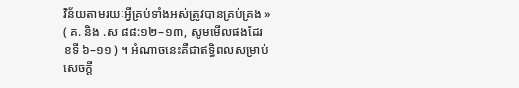វិន័យតាមរយៈអ្វីគ្រប់ទាំងអស់ត្រូវបានគ្រប់គ្រង » ( គ. និង .ស ៨៨:១២–១៣, សូមមើលផងដែរ ខទី ៦–១១ ) ។ អំណាចនេះគឺជាឥទ្ធិពលសម្រាប់សេចក្ដី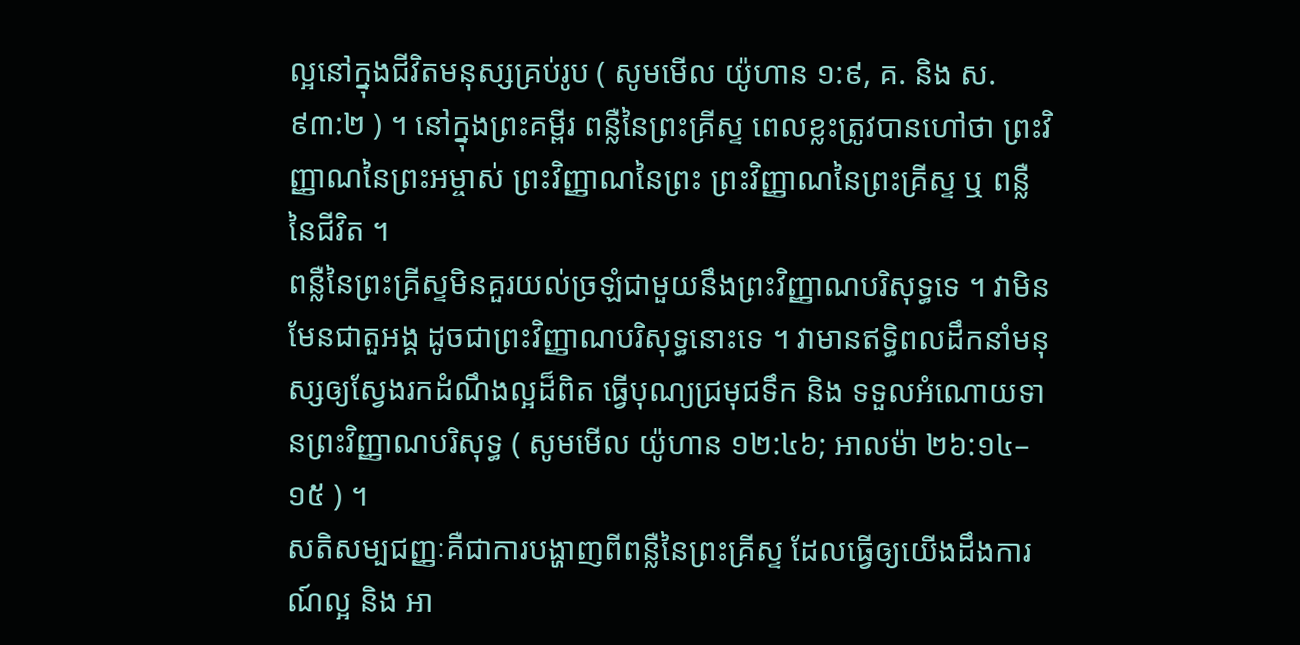ល្អនៅក្នុងជីវិតមនុស្សគ្រប់រូប ( សូមមើល យ៉ូហាន ១:៩, គ. និង ស. ៩៣:២ ) ។ នៅក្នុងព្រះគម្ពីរ ពន្លឺនៃព្រះគ្រីស្ទ ពេលខ្លះត្រូវបានហៅថា ព្រះវិញ្ញាណនៃព្រះអម្ចាស់ ព្រះវិញ្ញាណនៃព្រះ ព្រះវិញ្ញាណនៃព្រះគ្រីស្ទ ឬ ពន្លឺនៃជីវិត ។
ពន្លឺនៃព្រះគ្រីស្ទមិនគួរយល់ច្រឡំជាមួយនឹងព្រះវិញ្ញាណបរិសុទ្ធទេ ។ វាមិនមែនជាតួអង្គ ដូចជាព្រះវិញ្ញាណបរិសុទ្ធនោះទេ ។ វាមានឥទ្ធិពលដឹកនាំមនុស្សឲ្យស្វែងរកដំណឹងល្អដ៏ពិត ធ្វើបុណ្យជ្រមុជទឹក និង ទទួលអំណោយទានព្រះវិញ្ញាណបរិសុទ្ធ ( សូមមើល យ៉ូហាន ១២:៤៦; អាលម៉ា ២៦:១៤–១៥ ) ។
សតិសម្បជញ្ញៈគឺជាការបង្ហាញពីពន្លឺនៃព្រះគ្រីស្ទ ដែលធ្វើឲ្យយើងដឹងការណ៍ល្អ និង អា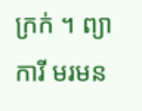ក្រក់ ។ ព្យាការី មរមន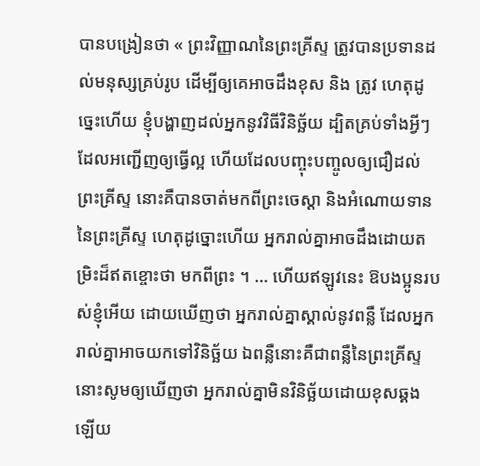បានបង្រៀនថា « ព្រះវិញ្ញាណនៃព្រះគ្រីស្ទ ត្រូវបានប្រទានដល់មនុស្សគ្រប់រូប ដើម្បីឲ្យគេអាចដឹងខុស និង ត្រូវ ហេតុដូច្នេះហើយ ខ្ញុំបង្ហាញដល់អ្នកនូវវិធីវិនិច្ឆ័យ ដ្បិតគ្រប់ទាំងអ្វីៗដែលអញ្ជើញឲ្យធ្វើល្អ ហើយដែលបញ្ចុះបញ្ចូលឲ្យជឿដល់ព្រះគ្រីស្ទ នោះគឺបានចាត់មកពីព្រះចេស្ដា និងអំណោយទាននៃព្រះគ្រីស្ទ ហេតុដូច្នោះហើយ អ្នករាល់គ្នាអាចដឹងដោយតម្រិះដ៏ឥតខ្ចោះថា មកពីព្រះ ។ … ហើយឥឡូវនេះ ឱបងប្អូនរបស់ខ្ញុំអើយ ដោយឃើញថា អ្នករាល់គ្នាស្គាល់នូវពន្លឺ ដែលអ្នករាល់គ្នាអាចយកទៅវិនិច្ឆ័យ ឯពន្លឺនោះគឺជាពន្លឺនៃព្រះគ្រីស្ទ នោះសូមឲ្យឃើញថា អ្នករាល់គ្នាមិនវិនិច្ឆ័យដោយខុសឆ្គងឡើយ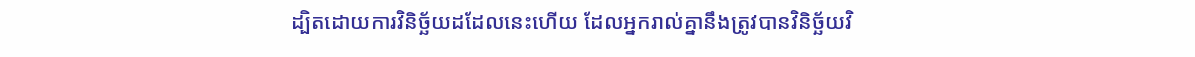ដ្បិតដោយការវិនិច្ឆ័យដដែលនេះហើយ ដែលអ្នករាល់គ្នានឹងត្រូវបានវិនិច្ឆ័យវិ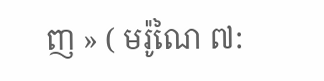ញ » ( មរ៉ូណៃ ៧: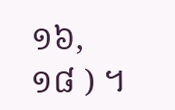១៦, ១៨ ) ។